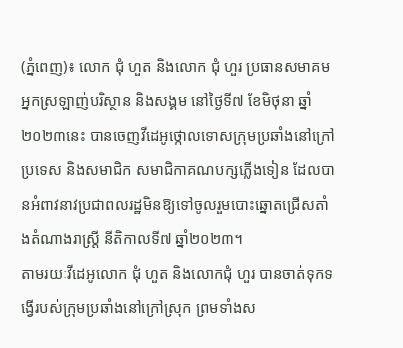(ភ្នំពេញ)៖ លោក ជុំ ហួត និងលោក ជុំ ហួរ ប្រធានសមាគមអ្នកស្រឡាញ់បរិស្ថាន និងសង្គម នៅថ្ងៃទី៧ ខែមិថុនា ឆ្នាំ២០២៣នេះ បានចេញវីដេអូថ្កោលទោសក្រុមប្រឆាំងនៅក្រៅប្រទេស និងសមាជិក សមាជិកាគណបក្សភ្លើងទៀន ដែលបានអំពាវនាវប្រជាពលរដ្ឋមិនឱ្យទៅចូលរួមបោះឆ្នោតជ្រើសតាំងតំណាងរាស្ត្រី នីតិកាលទី៧ ឆ្នាំ២០២៣។
តាមរយៈវីដេអូលោក ជុំ ហួត និងលោកជុំ ហួរ បានចាត់ទុកទង្វើរបស់ក្រុមប្រឆាំងនៅក្រៅស្រុក ព្រមទាំងស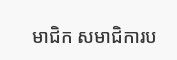មាជិក សមាជិការប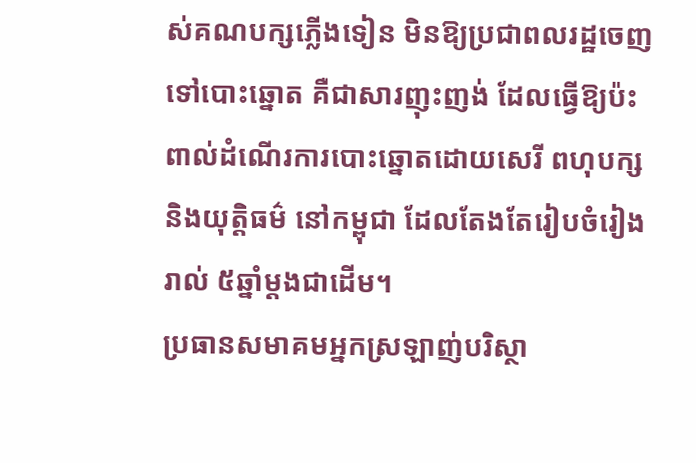ស់គណបក្សភ្លើងទៀន មិនឱ្យប្រជាពលរដ្ឋចេញទៅបោះឆ្នោត គឺជាសារញុះញង់ ដែលធ្វើឱ្យប៉ះពាល់ដំណើរការបោះឆ្នោតដោយសេរី ពហុបក្ស និងយុត្តិធម៌ នៅកម្ពុជា ដែលតែងតែរៀបចំរៀងរាល់ ៥ឆ្នាំម្តងជាដើម។
ប្រធានសមាគមអ្នកស្រឡាញ់បរិស្ថា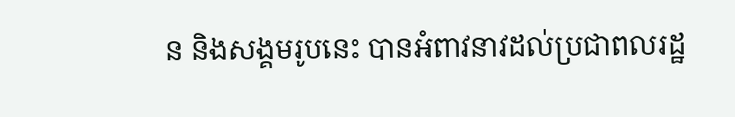ន និងសង្គមរូបនេះ បានអំពាវនាវដល់ប្រជាពលរដ្ឋ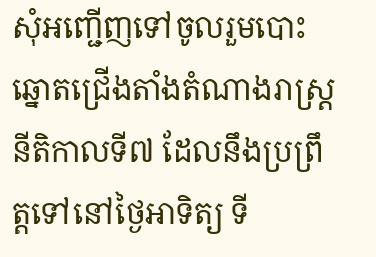សុំអញ្ជើញទៅចូលរួមបោះឆ្នោតជ្រើងតាំងតំណាងរាស្ត្រនីតិកាលទី៧ ដែលនឹងប្រព្រឹត្តទៅនៅថ្ងៃអាទិត្យ ទី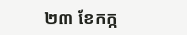២៣ ខែកក្ក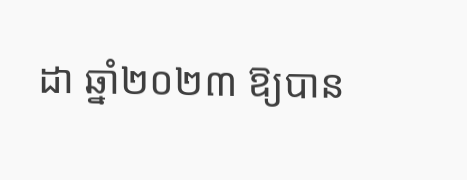ដា ឆ្នាំ២០២៣ ឱ្យបាន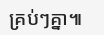គ្រប់ៗគ្នា៕